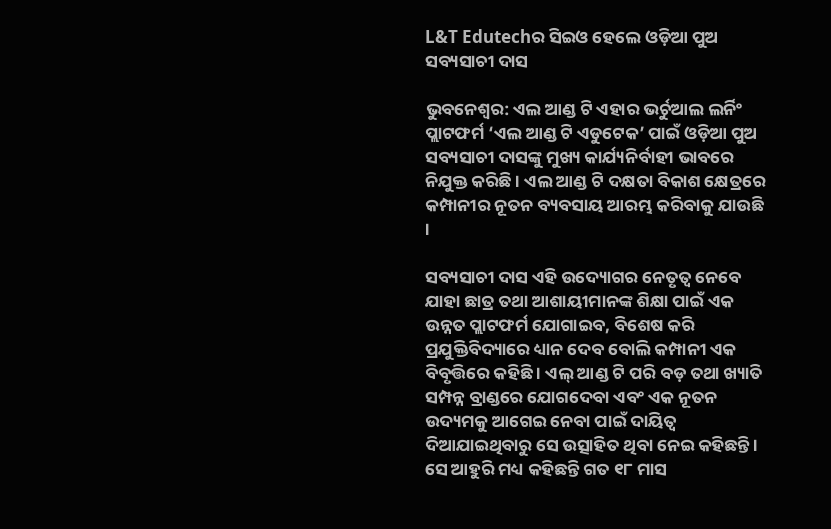L&T Edutechର ସିଇଓ ହେଲେ ଓଡ଼ିଆ ପୁଅ ସବ୍ୟସାଚୀ ଦାସ

ଭୁବନେଶ୍ୱର: ଏଲ ଆଣ୍ଡ ଟି ଏହାର ଭର୍ଚୁଆଲ ଲର୍ନିଂ ପ୍ଲାଟଫର୍ମ ‘ଏଲ ଆଣ୍ଡ ଟି ଏଡୁଟେକ’ ପାଇଁ ଓଡ଼ିଆ ପୁଅ ସବ୍ୟସାଚୀ ଦାସଙ୍କୁ ମୁଖ୍ୟ କାର୍ଯ୍ୟନିର୍ବାହୀ ଭାବରେ ନିଯୁକ୍ତ କରିଛି । ଏଲ ଆଣ୍ଡ ଟି ଦକ୍ଷତା ବିକାଶ କ୍ଷେତ୍ରରେ କମ୍ପାନୀର ନୂତନ ବ୍ୟବସାୟ ଆରମ୍ଭ କରିବାକୁ ଯାଉଛି ।

ସବ୍ୟସାଚୀ ଦାସ ଏହି ଉଦ୍ୟୋଗର ନେତୃତ୍ୱ ନେବେ ଯାହା ଛାତ୍ର ତଥା ଆଶାୟୀମାନଙ୍କ ଶିକ୍ଷା ପାଇଁ ଏକ ଉନ୍ନତ ପ୍ଲାଟଫର୍ମ ଯୋଗାଇବ, ବିଶେଷ କରି ପ୍ରଯୁକ୍ତିବିଦ୍ୟାରେ ଧ୍ୟାନ ଦେବ ବୋଲି କମ୍ପାନୀ ଏକ ବିବୃତ୍ତିରେ କହିଛି । ଏଲ୍ ଆଣ୍ଡ ଟି ପରି ବଡ଼ ତଥା ଖ୍ୟାତି ସମ୍ପନ୍ନ ବ୍ରାଣ୍ଡରେ ଯୋଗଦେବା ଏବଂ ଏକ ନୂତନ ଉଦ୍ୟମକୁ ଆଗେଇ ନେବା ପାଇଁ ଦାୟିତ୍ୱ ଦିଆଯାଇଥିବାରୁ ସେ ଉତ୍ସାହିତ ଥିବା ନେଇ କହିଛନ୍ତି । ସେ ଆହୁରି ମଧ୍ୟ କହିଛନ୍ତି ଗତ ୧୮ ମାସ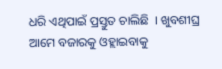ଧରି ଏଥିପାଇଁ ପ୍ରସ୍ତୁତ ଚାଲିଛି  । ଖୁବଶୀଘ୍ର ଆମେ ବଜାରକୁ ଓହ୍ଲାଇବାକୁ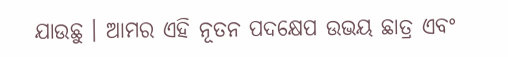ଯାଉଛୁ । ଆମର ଏହି ନୂତନ ପଦକ୍ଷେପ ଉଭୟ ଛାତ୍ର ଏବଂ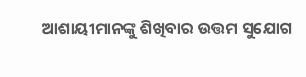ଆଶାୟୀମାନଙ୍କୁ ଶିଖିବାର ଉତ୍ତମ ସୁଯୋଗ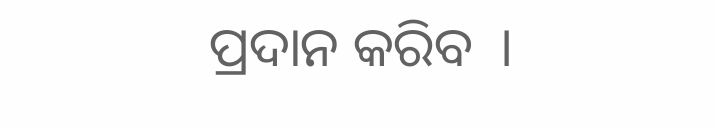ପ୍ରଦାନ କରିବ  ।